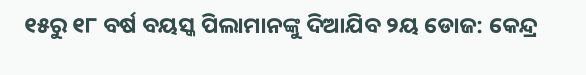୧୫ରୁ ୧୮ ବର୍ଷ ବୟସ୍କ ପିଲାମାନଙ୍କୁ ଦିଆଯିବ ୨ୟ ଡୋଜ: କେନ୍ଦ୍ର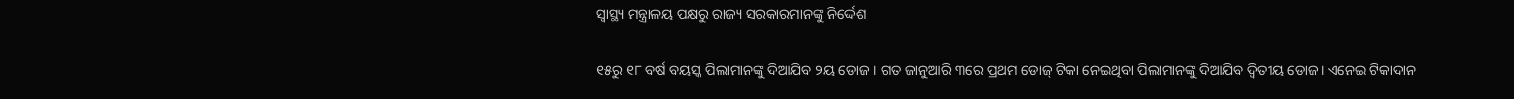ସ୍ବାସ୍ଥ୍ୟ ମନ୍ତ୍ରାଳୟ ପକ୍ଷରୁ ରାଜ୍ୟ ସରକାରମାନଙ୍କୁ ନିର୍ଦ୍ଦେଶ

୧୫ରୁ ୧୮ ବର୍ଷ ବୟସ୍କ ପିଲାମାନଙ୍କୁ ଦିଆଯିବ ୨ୟ ଡୋଜ । ଗତ ଜାନୁଆରି ୩ରେ ପ୍ରଥମ ଡୋଜ୍ ଟିକା ନେଇଥିବା ପିଲାମାନଙ୍କୁ ଦିଆଯିବ ଦ୍ଵିତୀୟ ଡୋଜ। ଏନେଇ ଟିକାଦାନ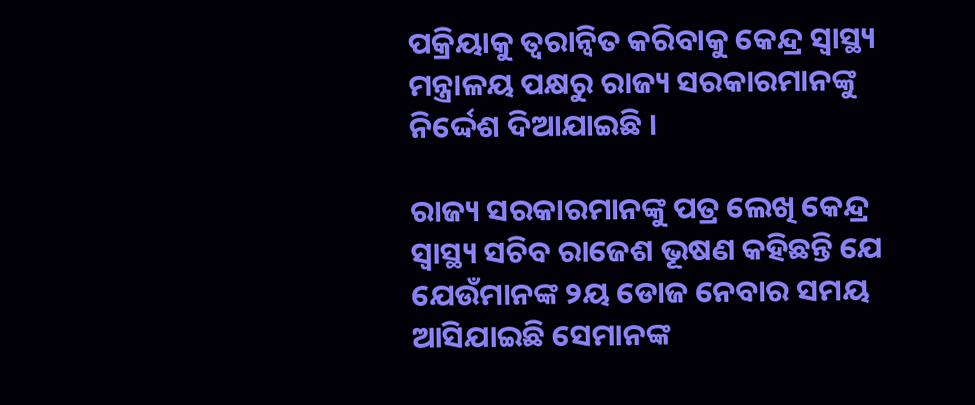ପକ୍ରିୟାକୁ ତ୍ବରାନ୍ବିତ କରିବାକୁ କେନ୍ଦ୍ର ସ୍ବାସ୍ଥ୍ୟ ମନ୍ତ୍ରାଳୟ ପକ୍ଷରୁ ରାଜ୍ୟ ସରକାରମାନଙ୍କୁ ନିର୍ଦ୍ଦେଶ ଦିଆଯାଇଛି ।

ରାଜ୍ୟ ସରକାରମାନଙ୍କୁ ପତ୍ର ଲେଖି କେନ୍ଦ୍ର ସ୍ବାସ୍ଥ୍ୟ ସଚିବ ରାଜେଶ ଭୂଷଣ କହିଛନ୍ତି ଯେ ଯେଉଁମାନଙ୍କ ୨ୟ ଡୋଜ ନେବାର ସମୟ ଆସିଯାଇଛି ସେମାନଙ୍କ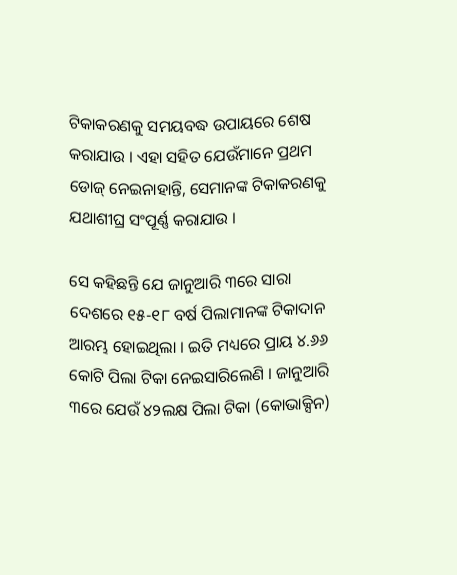ଟିକାକରଣକୁ ସମୟବଦ୍ଧ ଉପାୟରେ ଶେଷ କରାଯାଉ । ଏହା ସହିତ ଯେଉଁମାନେ ପ୍ରଥମ ଡୋଜ୍ ନେଇନାହାନ୍ତି, ସେମାନଙ୍କ ଟିକାକରଣକୁ ଯଥାଶୀଘ୍ର ସଂପୂର୍ଣ୍ଣ କରାଯାଉ ।

ସେ କହିଛନ୍ତି ଯେ ଜାନୁଆରି ୩ରେ ସାରା ଦେଶରେ ୧୫-୧୮ ବର୍ଷ ପିଲାମାନଙ୍କ ଟିକାଦାନ ଆରମ୍ଭ ହୋଇଥିଲା । ଇତି ମଧ୍ୟରେ ପ୍ରାୟ ୪.୬୬ କୋଟି ପିଲା ଟିକା ନେଇସାରିଲେଣି । ଜାନୁଆରି ୩ରେ ଯେଉଁ ୪୨ଲକ୍ଷ ପିଲା ଟିକା (କୋଭାକ୍ସିନ)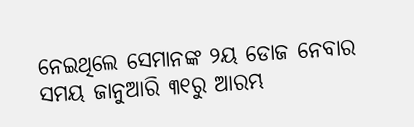ନେଇଥିଲେ ସେମାନଙ୍କ ୨ୟ ଡୋଜ ନେବାର ସମୟ ଜାନୁଆରି ୩୧ରୁ ଆରମ୍ଭ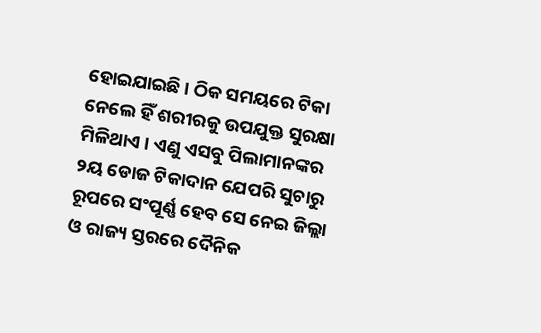ହୋଇଯାଇଛି । ଠିକ ସମୟରେ ଟିକା ନେଲେ ହିଁ ଶରୀରକୁ ଉପଯୁକ୍ତ ସୁରକ୍ଷା ମିଳିଥାଏ । ଏଣୁ ଏସବୁ ପିଲାମାନଙ୍କର ୨ୟ ଡୋଜ ଟିକାଦାନ ଯେପରି ସୁଚାରୁ ରୂପରେ ସଂପୂର୍ଣ୍ଣ ହେବ ସେ ନେଇ ଜିଲ୍ଲା ଓ ରାଜ୍ୟ ସ୍ତରରେ ଦୈନିକ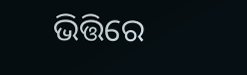ଭିତ୍ତିରେ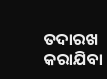ତଦାରଖ କରାଯିବା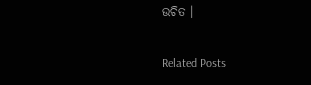ଉଚିତ ।

Related Posts